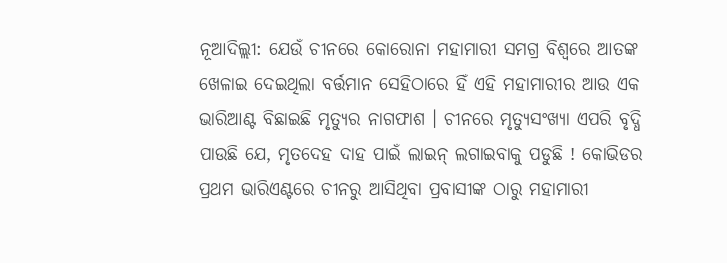ନୂଆଦିଲ୍ଲୀ: ଯେଉଁ ଚୀନରେ କୋରୋନା ମହାମାରୀ ସମଗ୍ର ବିଶ୍ବରେ ଆତଙ୍କ ଖେଳାଇ ଦେଇଥିଲା ବର୍ତ୍ତମାନ ସେହିଠାରେ ହିଁ ଏହି ମହାମାରୀର ଆଉ ଏକ ଭାରିଆଣ୍ଟ ବିଛାଇଛି ମୃତ୍ୟୁର ନାଗଫାଶ । ଚୀନରେ ମୃତ୍ୟୁସଂଖ୍ୟା ଏପରି ବୃଦ୍ଧି ପାଉଛି ଯେ, ମୃତଦେହ ଦାହ ପାଇଁ ଲାଇନ୍ ଲଗାଇବାକୁ ପଡୁଛି ! କୋଭିଡର ପ୍ରଥମ ଭାରିଏଣ୍ଟରେ ଚୀନରୁ ଆସିଥିବା ପ୍ରବାସୀଙ୍କ ଠାରୁ ମହାମାରୀ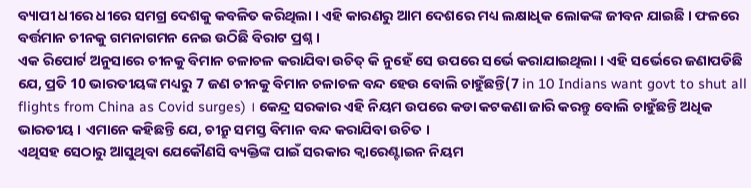ବ୍ୟାପୀ ଧୀରେ ଧୀରେ ସମଗ୍ର ଦେଶକୁ କବଳିତ କରିଥିଲା । ଏହି କାରଣରୁ ଆମ ଦେଶରେ ମଧ୍ୟ ଲକ୍ଷାଧିକ ଲୋକଙ୍କ ଜୀବନ ଯାଇଛି । ଫଳରେ ବର୍ତ୍ତମାନ ଚୀନକୁ ଗମନାଗମନ ନେଇ ଉଠିଛି ବିରାଟ ପ୍ରଶ୍ନ ।
ଏକ ରିପୋର୍ଟ ଅନୁସାରେ ଚୀନକୁ ବିମାନ ଚଳାଚଳ କରାଯିବା ଉଚିତ୍ କି ନୁହେଁ ସେ ଉପରେ ସର୍ଭେ କରାଯାଇଥିଲା । ଏହି ସର୍ଭେରେ ଜଣାପଡିଛି ଯେ, ପ୍ରତି 10 ଭାରତୀୟଙ୍କ ମଧ୍ୟରୁ 7 ଜଣ ଚୀନକୁ ବିମାନ ଚଳାଚଳ ବନ୍ଦ ହେଉ ବୋଲି ଚାହୁଁଛନ୍ତି(7 in 10 Indians want govt to shut all flights from China as Covid surges) । କେନ୍ଦ୍ର ସରକାର ଏହି ନିୟମ ଉପରେ କଡା କଟକଣା ଜାରି କରନ୍ତୁ ବୋଲି ଚାହୁଁଛନ୍ତି ଅଧିକ ଭାରତୀୟ । ଏମାନେ କହିଛନ୍ତି ଯେ, ଚୀନ୍ରୁ ସମସ୍ତ ବିମାନ ବନ୍ଦ କରାଯିବା ଉଚିତ ।
ଏଥିସହ ସେଠାରୁ ଆସୁଥିବା ଯେକୌଣସି ବ୍ୟକ୍ତିଙ୍କ ପାଇଁ ସରକାର କ୍ବାରେଣ୍ଟାଇନ ନିୟମ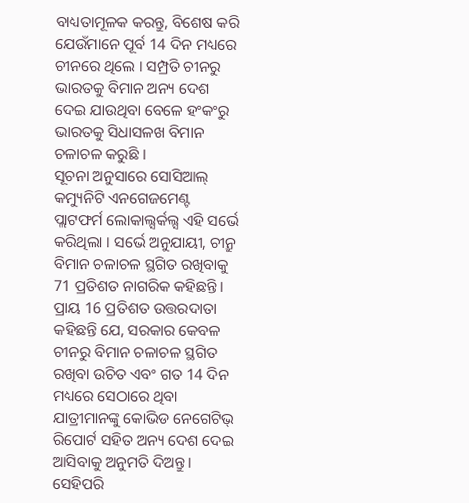ବାଧ୍ୟତାମୂଳକ କରନ୍ତୁ, ବିଶେଷ କରି ଯେଉଁମାନେ ପୂର୍ବ 14 ଦିନ ମଧ୍ୟରେ ଚୀନରେ ଥିଲେ । ସମ୍ପ୍ରତି ଚୀନରୁ ଭାରତକୁ ବିମାନ ଅନ୍ୟ ଦେଶ ଦେଇ ଯାଉଥିବା ବେଳେ ହଂକଂରୁ ଭାରତକୁ ସିଧାସଳଖ ବିମାନ ଚଳାଚଳ କରୁଛି ।
ସୂଚନା ଅନୁସାରେ ସୋସିଆଲ୍ କମ୍ୟୁନିଟି ଏନଗେଜମେଣ୍ଟ ପ୍ଲାଟଫର୍ମ ଲୋକାଲ୍ସର୍କଲ୍ସ ଏହି ସର୍ଭେ କରିଥିଲା । ସର୍ଭେ ଅନୁଯାୟୀ, ଚୀନ୍ରୁ ବିମାନ ଚଳାଚଳ ସ୍ଥଗିତ ରଖିବାକୁ 71 ପ୍ରତିଶତ ନାଗରିକ କହିଛନ୍ତି । ପ୍ରାୟ 16 ପ୍ରତିଶତ ଉତ୍ତରଦାତା କହିଛନ୍ତି ଯେ, ସରକାର କେବଳ ଚୀନରୁ ବିମାନ ଚଳାଚଳ ସ୍ଥଗିତ ରଖିବା ଉଚିତ ଏବଂ ଗତ 14 ଦିନ ମଧ୍ୟରେ ସେଠାରେ ଥିବା ଯାତ୍ରୀମାନଙ୍କୁ କୋଭିଡ ନେଗେଟିଭ୍ ରିପୋର୍ଟ ସହିତ ଅନ୍ୟ ଦେଶ ଦେଇ ଆସିବାକୁ ଅନୁମତି ଦିଅନ୍ତୁ ।
ସେହିପରି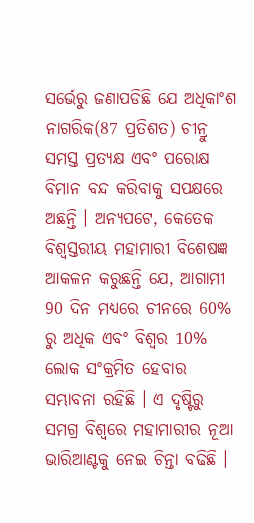ସର୍ଭେରୁ ଜଣାପଡିଛି ଯେ ଅଧିକାଂଶ ନାଗରିକ(87 ପ୍ରତିଶତ) ଚୀନ୍ରୁ ସମସ୍ତ ପ୍ରତ୍ୟକ୍ଷ ଏବଂ ପରୋକ୍ଷ ବିମାନ ବନ୍ଦ କରିବାକୁ ସପକ୍ଷରେ ଅଛନ୍ତି । ଅନ୍ୟପଟେ, କେତେକ ବିଶ୍ୱସ୍ତରୀୟ ମହାମାରୀ ବିଶେଷଜ୍ଞ ଆକଳନ କରୁଛନ୍ତି ଯେ, ଆଗାମୀ 90 ଦିନ ମଧ୍ୟରେ ଚୀନରେ 60% ରୁ ଅଧିକ ଏବଂ ବିଶ୍ବର 10% ଲୋକ ସଂକ୍ରମିତ ହେବାର ସମ୍ଭାବନା ରହିଛି । ଏ ଦୃଷ୍ଟିରୁ ସମଗ୍ର ବିଶ୍ବରେ ମହାମାରୀର ନୂଆ ଭାରିଆଣ୍ଟକୁ ନେଇ ଚିନ୍ତା ବଢିଛି ।